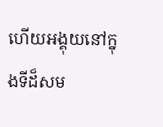ហើយអង្គុយនៅក្នុងទីដ៏សម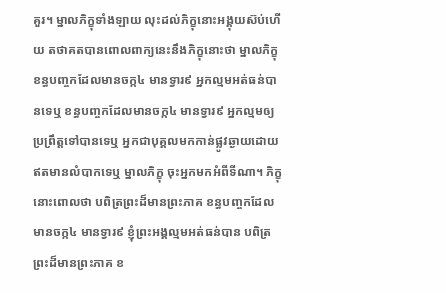គួរ។ ម្នាលភិក្ខុទាំងឡាយ លុះដល់ភិក្ខុនោះអង្គុយស៊ប់ហើយ តថាគតបានពោលពាក្យនេះនឹងភិក្ខុនោះថា ម្នាលភិក្ខុ ខន្ធបញ្ចកដែលមានចក្ក៤ មានទ្វារ៩ អ្នកល្មមអត់ធន់បានទេឬ ខន្ធបញ្ចកដែលមានចក្ក៤ មានទ្វារ៩ អ្នកល្មមឲ្យប្រព្រឹត្តទៅបានទេឬ អ្នកជាបុគ្គលមកកាន់ផ្លូវឆ្ងាយដោយឥតមានលំបាកទេឬ ម្នាលភិក្ខុ ចុះអ្នកមកអំពីទីណា។ ភិក្ខុនោះពោលថា បពិត្រព្រះដ៏មានព្រះភាគ ខន្ធបញ្ចកដែលមានចក្ក៤ មានទ្វារ៩ ខ្ញុំព្រះអង្គល្មមអត់ធន់បាន បពិត្រព្រះដ៏មានព្រះភាគ ខ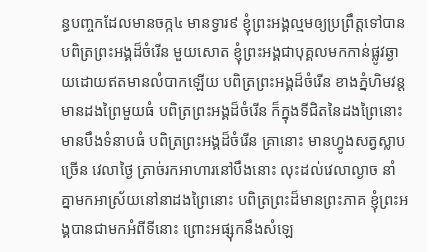ន្ធបញ្ចកដែលមានចក្ក៤ មានទ្វារ៩ ខ្ញុំព្រះអង្គល្មមឲ្យប្រព្រឹត្តទៅបាន បពិត្រព្រះអង្គដ៏ចំរើន មួយសោត ខ្ញុំព្រះអង្គជាបុគ្គលមកកាន់ផ្លូវឆ្ងាយដោយឥតមានលំបាកឡើយ បពិត្រព្រះអង្គដ៏ចំរើន ខាងភ្នំហិមវន្ត មានដងព្រៃមួយធំ បពិត្រព្រះអង្គដ៏ចំរើន ក៏ក្នុងទីជិតនៃដងព្រៃនោះ មានបឹងទំនាបធំ បពិត្រព្រះអង្គដ៏ចំរើន គ្រានោះ មានហ្វូងសត្វស្លាបច្រើន វេលាថ្ងៃ ត្រាច់រកអាហារនៅបឹងនោះ លុះដល់វេលាល្ងាច នាំគ្នាមកអាស្រ័យនៅនាដងព្រៃនោះ បពិត្រព្រះដ៏មានព្រះភាគ ខ្ញុំព្រះអង្គបានជាមកអំពីទីនោះ ព្រោះអផ្សុកនឹងសំឡេ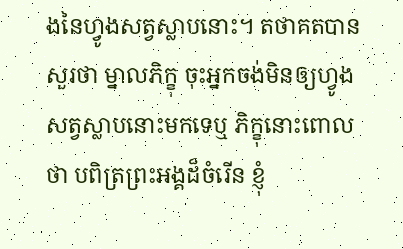ងនៃហ្វូងសត្វស្លាបនោះ។ តថាគតបានសួរថា ម្នាលភិក្ខុ ចុះអ្នកចង់មិនឲ្យហ្វូងសត្វស្លាបនោះមកទេឬ ភិក្ខុនោះពោលថា បពិត្រព្រះអង្គដ៏ចំរើន ខ្ញុំ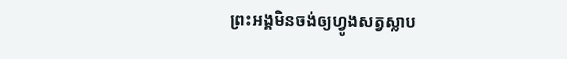ព្រះអង្គមិនចង់ឲ្យហ្វូងសត្វស្លាប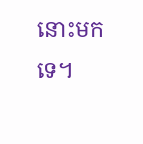នោះមកទេ។